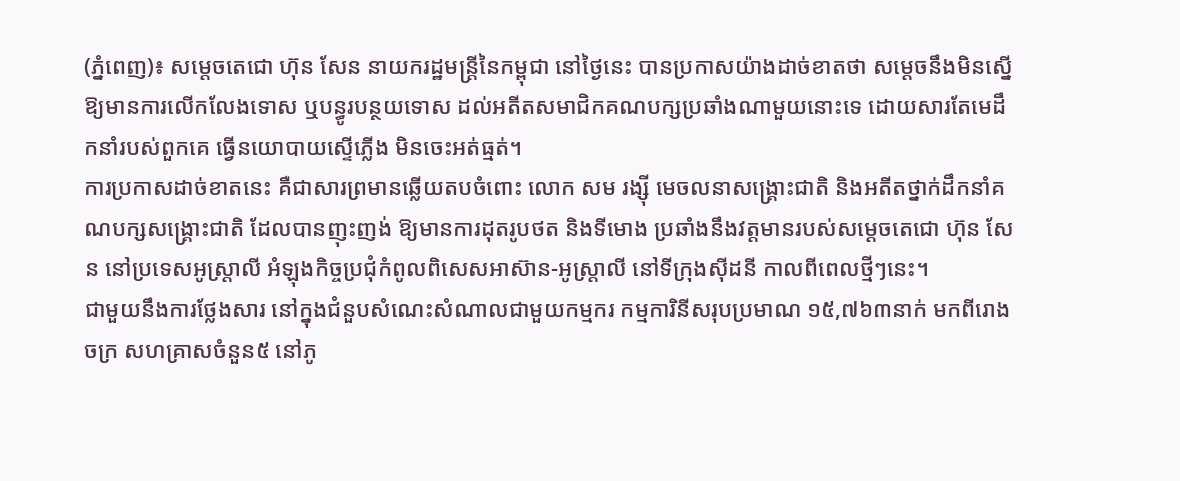(ភ្នំពេញ)៖ សម្តេចតេជោ ហ៊ុន សែន នាយករដ្ឋមន្រ្តីនៃកម្ពុជា នៅថ្ងៃនេះ បានប្រកាសយ៉ាងដាច់ខាតថា សម្តេចនឹងមិនស្នើឱ្យមានការលើកលែងទោស ឬបន្ធូរបន្ថយទោស ដល់អតីតសមាជិកគណបក្សប្រឆាំងណាមួយនោះទេ ដោយសារតែមេដឹកនាំរបស់ពួកគេ ធ្វើនយោបាយស្ទើភ្លើង មិនចេះអត់ធ្មត់។
ការប្រកាសដាច់ខាតនេះ គឺជាសារព្រមានឆ្លើយតបចំពោះ លោក សម រង្ស៊ី មេចលនាសង្រ្គោះជាតិ និងអតីតថ្នាក់ដឹកនាំគណបក្សសង្រ្គោះជាតិ ដែលបានញុះញង់ ឱ្យមានការដុតរូបថត និងទីមោង ប្រឆាំងនឹងវត្តមានរបស់សម្តេចតេជោ ហ៊ុន សែន នៅប្រទេសអូស្រ្តាលី អំឡុងកិច្ចប្រជុំកំពូលពិសេសអាស៊ាន-អូស្រ្តាលី នៅទីក្រុងស៊ីដនី កាលពីពេលថ្មីៗនេះ។
ជាមួយនឹងការថ្លែងសារ នៅក្នុងជំនួបសំណេះសំណាលជាមួយកម្មករ កម្មការិនីសរុបប្រមាណ ១៥,៧៦៣នាក់ មកពីរោងចក្រ សហគ្រាសចំនួន៥ នៅភូ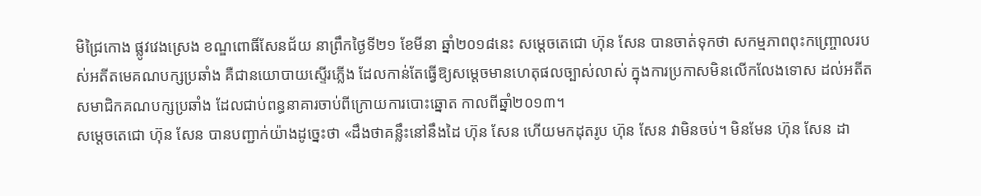មិជ្រៃកោង ផ្លូវវេងស្រេង ខណ្ឌពោធិ៍សែនជ័យ នាព្រឹកថ្ងៃទី២១ ខែមីនា ឆ្នាំ២០១៨នេះ សម្តេចតេជោ ហ៊ុន សែន បានចាត់ទុកថា សកម្មភាពពុះកញ្ច្រោលរបស់អតីតមេគណបក្សប្រឆាំង គឺជានយោបាយស្ទើរភ្លើង ដែលកាន់តែធ្វើឱ្យសម្តេចមានហេតុផលច្បាស់លាស់ ក្នុងការប្រកាសមិនលើកលែងទោស ដល់អតីតសមាជិកគណបក្សប្រឆាំង ដែលជាប់ពន្ធនាគារចាប់ពីក្រោយការបោះឆ្នោត កាលពីឆ្នាំ២០១៣។
សម្តេចតេជោ ហ៊ុន សែន បានបញ្ជាក់យ៉ាងដូច្នេះថា «ដឹងថាគន្លឹះនៅនឹងដៃ ហ៊ុន សែន ហើយមកដុតរូប ហ៊ុន សែន វាមិនចប់។ មិនមែន ហ៊ុន សែន ដា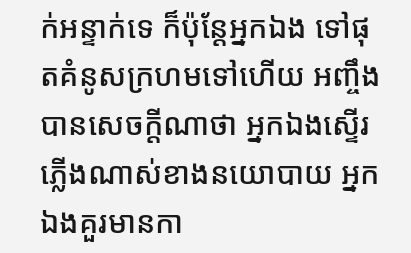ក់អន្ទាក់ទេ ក៏ប៉ុន្តែអ្នកឯង ទៅផុតគំនូសក្រហមទៅហើយ អញ្ចឹងបានសេចក្តីណាថា អ្នកឯងស្ទើរភ្លើងណាស់ខាងនយោបាយ អ្នកឯងគួរមានកា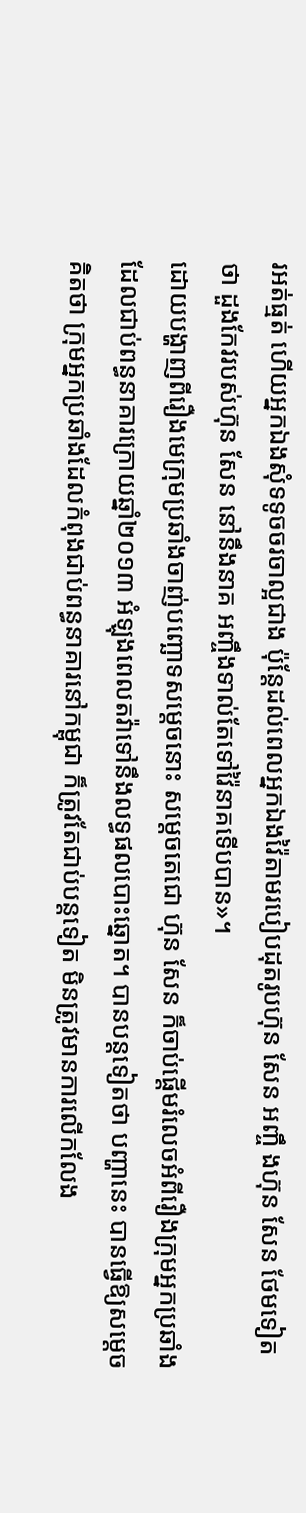រអត់ធ្មត់ ហើយអ្នកឯងសុំទទូចចរចាល្អជាង ប៉ុន្តែដល់ពេលអ្នកឯងវ៉ៃតាមរបៀបដុតរូបហ៊ុន សែន អញ្ចឹ ងហ៊ុន សែន ថែមទៀតថា ដួងកែវរបស់ហ៊ុន សែន នៅនឹងនាគ អញ្ចឹងទាល់តែទៅវ៉ៃនាគទើបបាន»។
ដោយបង្ហាញពីរឿងមេក្រុមប្រឆាំងចាញ់បញ្ឆោទសម្តេចនោះ សម្តេចតេជោ ហ៊ុន សែន ក៏ចាប់ផ្តើមរំលេចអំពីរឿងក្រុមអ្នកប្រឆាំង ដែលជាប់ពន្ធនាគារក្រោយឆ្នាំ២០១៣ អំឡុងពេលតវ៉ាទៅនឹងលទ្ធផលបោះឆ្នោត។ បានបន្តទៀតថា បញ្ហានេះ បានធ្វើឱ្យសម្តេចគិតថា ក្រុមអ្នកប្រឆាំងដែលកំពុងជាប់ពន្ធនាគារនៅកម្ពុជា ក៏ត្រូវតែជាប់បន្តទៀត មិនត្រូវមានការលើកលែង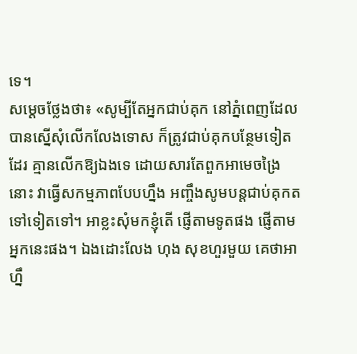ទេ។
សម្តេចថ្លែងថា៖ «សូម្បីតែអ្នកជាប់គុក នៅភ្នំពេញដែលបានស្នើសុំលើកលែងទោស ក៏ត្រូវជាប់គុកបន្ថែមទៀតដែរ គ្មានលើកឱ្យឯងទេ ដោយសារតែពួកអាមេចង្រៃនោះ វាធ្វើសកម្មភាពបែបហ្នឹង អញ្ចឹងសូមបន្តជាប់គុកតទៅទៀតទៅ។ អាខ្លះសុំមកខ្ញុំតើ ផ្ញើតាមទូតផង ផ្ញើតាមអ្នកនេះផង។ ឯងដោះលែង ហុង សុខហួរមួយ គេថាអាហ្នឹ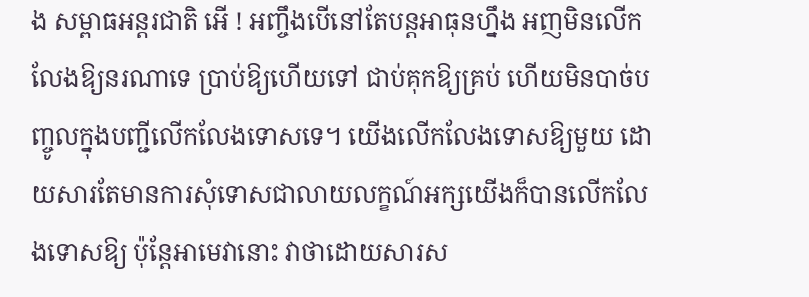ង សម្ពាធអន្តរជាតិ អើ ! អញ្ចឹងបើនៅតែបន្តអាធុនហ្នឹង អញមិនលើកលែងឱ្យនរណាទេ ប្រាប់ឱ្យហើយទៅ ជាប់គុកឱ្យគ្រប់ ហើយមិនបាច់បញ្ចូលក្នុងបញ្ជីលើកលែងទោសទេ។ យើងលើកលែងទោសឱ្យមួយ ដោយសារតែមានការសុំទោសជាលាយលក្ខណ៍អក្សយើងក៏បានលើកលែងទោសឱ្យ ប៉ុន្តែអាមេវានោះ វាថាដោយសារស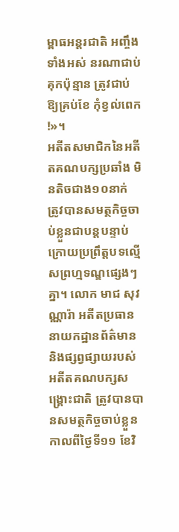ម្ពាធអន្តរជាតិ អញ្ចឹងទាំងអស់ នរណាជាប់គុកប៉ុន្មាន ត្រូវជាប់ឱ្យគ្រប់ខែ កុំខ្វល់ពេក !»។
អតីតសមាជិកនៃអតីតគណបក្សប្រឆាំង មិនតិចជាង១០នាក់ ត្រូវបានសមត្ថកិច្ចចាប់ខ្លួនជាបន្តបន្ទាប់ ក្រោយប្រព្រឹត្តបទល្មើសព្រហ្មទណ្ឌផ្សេងៗគ្នា។ លោក មាជ សុវណ្ណារ៉ា អតីតប្រធាននាយកដ្ឋានព័ត៌មាន និងផ្សព្វផ្សាយរបស់អតីតគណបក្សសង្រ្គោះជាតិ ត្រូវបានបានសមត្ថកិច្ចចាប់ខ្លួន កាលពីថ្ងៃទី១១ ខែវិ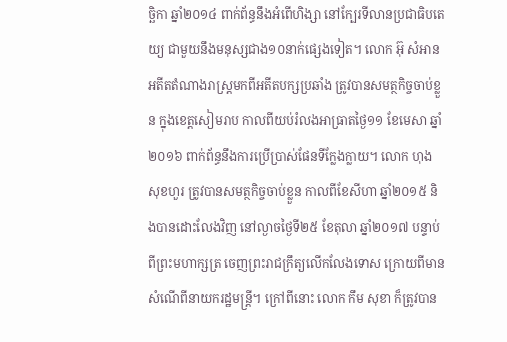ច្ឆិកា ឆ្នាំ២០១៤ ពាក់ព័ន្ធនឹងអំពើហិង្សា នៅក្បែរទីលានប្រជាធិបតេយ្យ ជាមួយនឹងមនុស្សជាង១០នាក់ផ្សេងទៀត។ លោក អ៊ុ សំអាន អតីតតំណាងរាស្រ្តមកពីអតីតបក្សប្រឆាំង ត្រូវបានសមត្ថកិច្ចចាប់ខ្លួន ក្នុងខេត្តសៀមរាប កាលពីយប់រំលងអាធ្រាតថ្ងៃ១១ ខែមេសា ឆ្នាំ២០១៦ ពាក់ព័ន្ធនឹងការប្រើប្រាស់ផែនទីក្លែងក្លាយ។ លោក ហុង សុខហួរ ត្រូវបានសមត្ថកិច្ចចាប់ខ្លួន កាលពីខែសីហា ឆ្នាំ២០១៥ និងបានដោះលែងវិញ នៅល្ងាចថ្ងៃទី២៥ ខែតុលា ឆ្នាំ២០១៧ បន្ទាប់ពីព្រះមហាក្សត្រ ចេញព្រះរាជក្រឹត្យលើកលែងទោស ក្រោយពីមានសំណើពីនាយករដ្ឋមន្រ្តី។ ក្រៅពីនោះ លោក កឹម សុខា ក៏ត្រូវបាន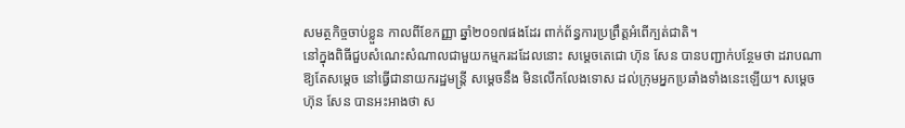សមត្ថកិច្ចចាប់ខ្លួន កាលពីខែកញ្ញា ឆ្នាំ២០១៧ផងដែរ ពាក់ព័ន្ធការប្រព្រឹត្តអំពើក្បត់ជាតិ។
នៅក្នុងពិធីជួបសំណេះសំណាលជាមួយកម្មករដដែលនោះ សម្តេចតេជោ ហ៊ុន សែន បានបញ្ជាក់បន្ថែមថា ដរាបណាឱ្យតែសម្តេច នៅធ្វើជានាយករដ្ឋមន្រ្តី សម្តេចនឹង មិនលើកលែងទោស ដល់ក្រុមអ្នកប្រឆាំងទាំងនេះឡើយ។ សម្តេច ហ៊ុន សែន បានអះអាងថា ស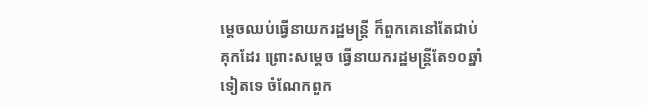ម្តេចឈប់ធ្វើនាយករដ្ឋមន្រ្តី ក៏ពួកគេនៅតែជាប់គុកដែរ ព្រោះសម្តេច ធ្វើនាយករដ្ឋមន្រ្តីតែ១០ឆ្នាំទៀតទេ ចំណែកពួក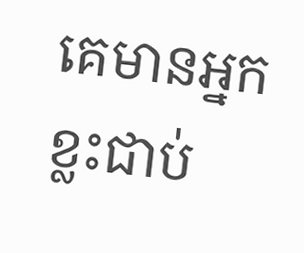គេមានអ្នកខ្លះជាប់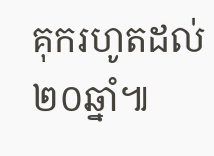គុករហូតដល់២០ឆ្នាំ៕